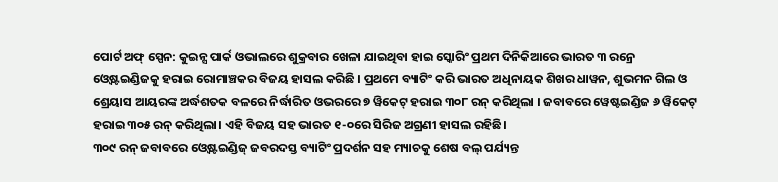ପୋର୍ଟ ଅଫ୍ ସ୍ପେନ: କୁଇନ୍ସ ପାର୍କ ଓଭାଲରେ ଶୁକ୍ରବାର ଖେଳା ଯାଇଥିବା ହାଇ ସ୍କୋରିଂ ପ୍ରଥମ ଦିନିକିଆରେ ଭାରତ ୩ ରନ୍ରେ ଓ୍ବେଷ୍ଟଇଣ୍ଡିଜକୁ ହରାଇ ରୋମାଞ୍ଚକର ବିଜୟ ହାସଲ କରିଛି । ପ୍ରଥମେ ବ୍ୟାଟିଂ କରି ଭାରତ ଅଧିନାୟକ ଶିଖର ଧାୱନ, ଶୁଭମନ ଗିଲ ଓ ଶ୍ରେୟାସ ଆୟରଙ୍କ ଅର୍ଦ୍ଧଶତକ ବଳରେ ନିର୍ଦ୍ଧାରିତ ଓଭରରେ ୭ ୱିକେଟ୍ ହରାଇ ୩୦୮ ରନ୍ କରିଥିଲା । ଜବାବରେ ୱେଷ୍ଟଇଣ୍ଡିଜ ୬ ୱିକେଟ୍ ହରାଇ ୩୦୫ ରନ୍ କରିଥିଲା। ଏହି ବିଜୟ ସହ ଭାରତ ୧-୦ରେ ସିରିଜ ଅଗ୍ରଣୀ ହାସଲ ରହିଛି।
୩୦୯ ରନ୍ ଜବାବରେ ଓ୍ବେଷ୍ଟଇଣ୍ଡିଜ୍ ଜବରଦସ୍ତ ବ୍ୟାଟିଂ ପ୍ରଦର୍ଶନ ସହ ମ୍ୟାଚକୁ ଶେଷ ବଲ୍ ପର୍ଯ୍ୟନ୍ତ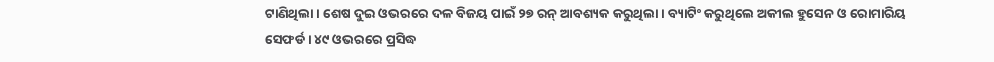ଟାଣିଥିଲା । ଶେଷ ଦୁଇ ଓଭରରେ ଦଳ ବିଜୟ ପାଇଁ ୨୭ ରନ୍ ଆବଶ୍ୟକ କରୁଥିଲା। ବ୍ୟାଟିଂ କରୁଥିଲେ ଅକୀଲ ହୁସେନ ଓ ରୋମାରିୟ ସେଫର୍ଡ । ୪୯ ଓଭରରେ ପ୍ରସିଦ୍ଧ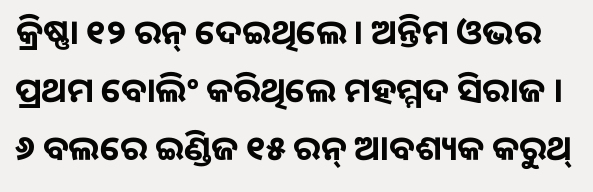କ୍ରିଷ୍ଣା ୧୨ ରନ୍ ଦେଇଥିଲେ। ଅନ୍ତିମ ଓଭର ପ୍ରଥମ ବୋଲିଂ କରିଥିଲେ ମହମ୍ମଦ ସିରାଜ । ୬ ବଲରେ ଇଣ୍ଡିଜ ୧୫ ରନ୍ ଆବଶ୍ୟକ କରୁଥ୍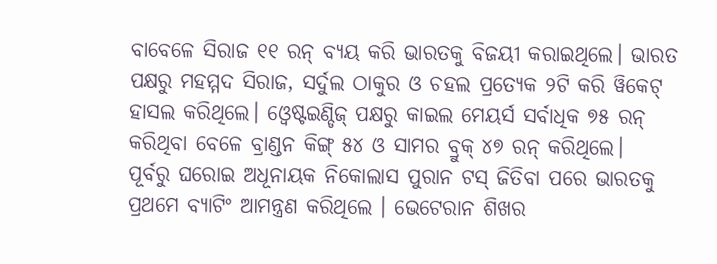ବାବେଳେ ସିରାଜ ୧୧ ରନ୍ ବ୍ୟୟ କରି ଭାରତକୁ ବିଜୟୀ କରାଇଥିଲେ। ଭାରତ ପକ୍ଷରୁ ମହମ୍ମଦ ସିରାଜ, ସର୍ଦୁଲ ଠାକୁର ଓ ଚହଲ ପ୍ରତ୍ୟେକ ୨ଟି କରି ୱିକେଟ୍ ହାସଲ କରିଥିଲେ। ଓ୍ବେଷ୍ଟଇଣ୍ଡିଜ୍ ପକ୍ଷରୁ କାଇଲ ମେୟର୍ସ ସର୍ବାଧିକ ୭୫ ରନ୍ କରିଥିବା ବେଳେ ବ୍ରାଣ୍ଡନ କିଙ୍ଗ୍ ୫୪ ଓ ସାମର ବ୍ରୁକ୍ ୪୭ ରନ୍ କରିଥିଲେ।
ପୂର୍ବରୁ ଘରୋଇ ଅଧୂନାୟକ ନିକୋଲାସ ପୁରାନ ଟସ୍ ଜିତିବା ପରେ ଭାରତକୁ ପ୍ରଥମେ ବ୍ୟାଟିଂ ଆମନ୍ତ୍ରଣ କରିଥିଲେ । ଭେଟେରାନ ଶିଖର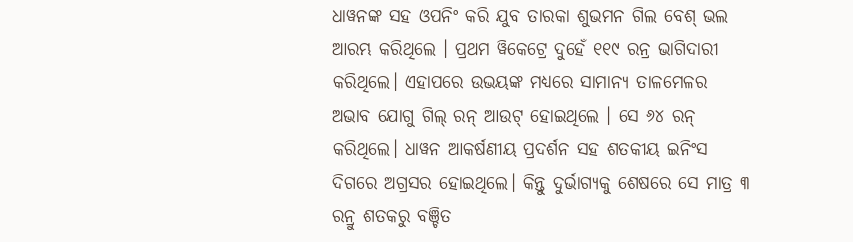ଧାୱନଙ୍କ ସହ ଓପନିଂ କରି ଯୁବ ତାରକା ଶୁଭମନ ଗିଲ ବେଶ୍ ଭଲ ଆରମ୍ଭ କରିଥିଲେ । ପ୍ରଥମ ୱିକେଟ୍ରେ ଦୁହେଁ ୧୧୯ ରନ୍ର ଭାଗିଦାରୀ କରିଥିଲେ। ଏହାପରେ ଉଭୟଙ୍କ ମଧ୍ୟରେ ସାମାନ୍ୟ ତାଳମେଳର ଅଭାବ ଯୋଗୁ ଗିଲ୍ ରନ୍ ଆଉଟ୍ ହୋଇଥିଲେ । ସେ ୬୪ ରନ୍ କରିଥିଲେ। ଧାୱନ ଆକର୍ଷଣୀୟ ପ୍ରଦର୍ଶନ ସହ ଶତକୀୟ ଇନିଂସ ଦିଗରେ ଅଗ୍ରସର ହୋଇଥିଲେ। କିନ୍ତୁ ଦୁର୍ଭାଗ୍ୟକୁ ଶେଷରେ ସେ ମାତ୍ର ୩ ରନ୍ରୁ ଶତକରୁ ବଞ୍ଚିତ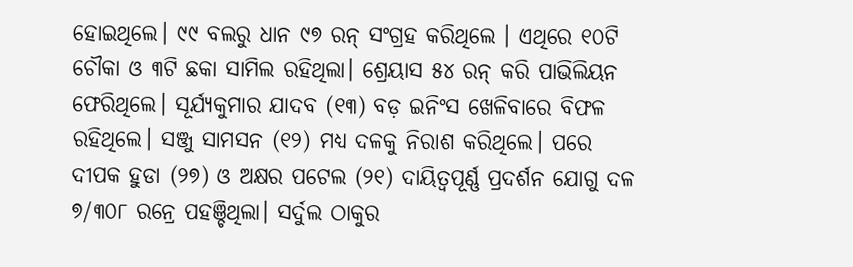ହୋଇଥିଲେ। ୯୯ ବଲରୁ ଧାନ ୯୭ ରନ୍ ସଂଗ୍ରହ କରିଥିଲେ । ଏଥିରେ ୧୦ଟି ଚୌକା ଓ ୩ଟି ଛକା ସାମିଲ ରହିଥିଲା। ଶ୍ରେୟାସ ୫୪ ରନ୍ କରି ପାଭିଲିୟନ ଫେରିଥିଲେ। ସୂର୍ଯ୍ୟକୁମାର ଯାଦବ (୧୩) ବଡ଼ ଇନିଂସ ଖେଳିବାରେ ବିଫଳ ରହିଥିଲେ। ସଞ୍ଜୁ ସାମସନ (୧୨) ମଧ୍ୟ ଦଳକୁ ନିରାଶ କରିଥିଲେ। ପରେ ଦୀପକ ହୁଡା (୨୭) ଓ ଅକ୍ଷର ପଟେଲ (୨୧) ଦାୟିତ୍ଵପୂର୍ଣ୍ଣ ପ୍ରଦର୍ଶନ ଯୋଗୁ ଦଳ ୭/୩୦୮ ରନ୍ରେ ପହଞ୍ଚିଥିଲା। ସର୍ଦୁଲ ଠାକୁର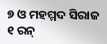୭ ଓ ମହମ୍ମଦ ସିରାଜ ୧ ରନ୍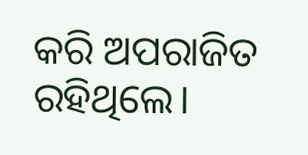କରି ଅପରାଜିତ ରହିଥିଲେ।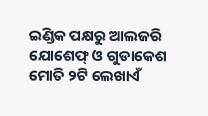ଇଣ୍ଡିକ ପକ୍ଷରୁ ଆଲଜରି ଯୋଶେଫ୍ ଓ ଗୁଡାକେଶ ମୋତି ୨ଟି ଲେଖାଏଁ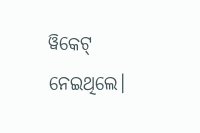ୱିକେଟ୍ ନେଇଥିଲେ।